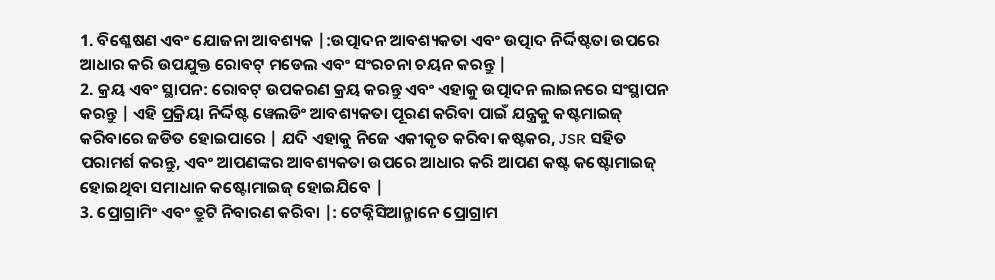1. ବିଶ୍ଳେଷଣ ଏବଂ ଯୋଜନା ଆବଶ୍ୟକ |:ଉତ୍ପାଦନ ଆବଶ୍ୟକତା ଏବଂ ଉତ୍ପାଦ ନିର୍ଦ୍ଦିଷ୍ଟତା ଉପରେ ଆଧାର କରି ଉପଯୁକ୍ତ ରୋବଟ୍ ମଡେଲ ଏବଂ ସଂରଚନା ଚୟନ କରନ୍ତୁ |
2. କ୍ରୟ ଏବଂ ସ୍ଥାପନ: ରୋବଟ୍ ଉପକରଣ କ୍ରୟ କରନ୍ତୁ ଏବଂ ଏହାକୁ ଉତ୍ପାଦନ ଲାଇନରେ ସଂସ୍ଥାପନ କରନ୍ତୁ | ଏହି ପ୍ରକ୍ରିୟା ନିର୍ଦ୍ଦିଷ୍ଟ ୱେଲଡିଂ ଆବଶ୍ୟକତା ପୂରଣ କରିବା ପାଇଁ ଯନ୍ତ୍ରକୁ କଷ୍ଟମାଇଜ୍ କରିବାରେ ଜଡିତ ହୋଇପାରେ | ଯଦି ଏହାକୁ ନିଜେ ଏକୀକୃତ କରିବା କଷ୍ଟକର, JSR ସହିତ ପରାମର୍ଶ କରନ୍ତୁ, ଏବଂ ଆପଣଙ୍କର ଆବଶ୍ୟକତା ଉପରେ ଆଧାର କରି ଆପଣ କଷ୍ଟ କଷ୍ଟୋମାଇଜ୍ ହୋଇଥିବା ସମାଧାନ କଷ୍ଟୋମାଇଜ୍ ହୋଇଯିବେ |
3. ପ୍ରୋଗ୍ରାମିଂ ଏବଂ ତ୍ରୁଟି ନିବାରଣ କରିବା |: ଟେକ୍ନିସିଆନ୍ମାନେ ପ୍ରୋଗ୍ରାମ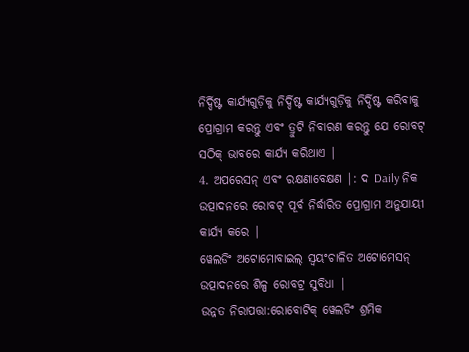ନିର୍ଦ୍ଦିଷ୍ଟ କାର୍ଯ୍ୟଗୁଡ଼ିକୁ ନିର୍ଦ୍ଦିଷ୍ଟ କାର୍ଯ୍ୟଗୁଡ଼ିକୁ ନିର୍ଦ୍ଦିଷ୍ଟ କରିବାକୁ ପ୍ରୋଗ୍ରାମ କରନ୍ତୁ ଏବଂ ତ୍ରୁଟି ନିବାରଣ କରନ୍ତୁ ଯେ ରୋବଟ୍ ସଠିକ୍ ଭାବରେ କାର୍ଯ୍ୟ କରିଥାଏ |
4. ଅପରେସନ୍ ଏବଂ ରକ୍ଷଣାବେକ୍ଷଣ |: ଦ Daily ନିକ ଉତ୍ପାଦନରେ ରୋବଟ୍ ପୂର୍ବ ନିର୍ଦ୍ଧାରିତ ପ୍ରୋଗ୍ରାମ ଅନୁଯାୟୀ କାର୍ଯ୍ୟ କରେ |
ୱେଲଡିଂ ଅଟୋମୋବାଇଲ୍ ସ୍ୱୟଂଚାଳିତ ଅଟୋମେସନ୍ ଉତ୍ପାଦନରେ ଶିଳ୍ପ ରୋବଟ୍ର ସୁବିଧା |
ଉନ୍ନତ ନିରାପତ୍ତା:ରୋବୋଟିକ୍ ୱେଲଡିଂ ଶ୍ରମିକ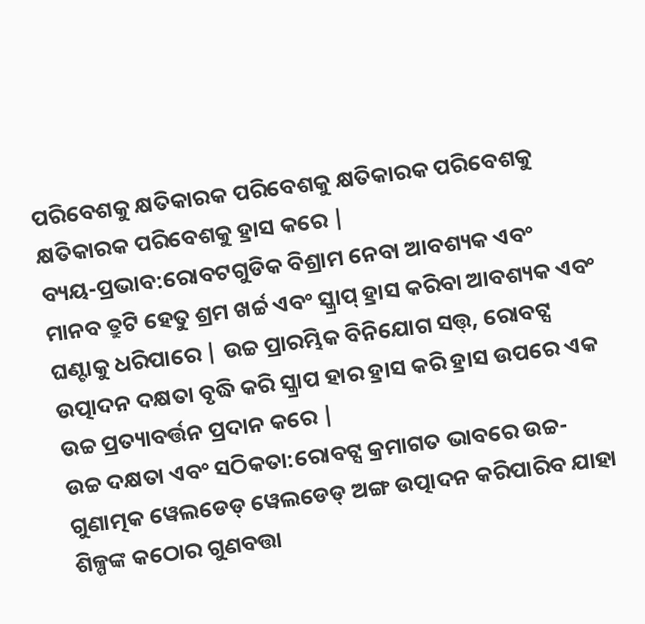ପରିବେଶକୁ କ୍ଷତିକାରକ ପରିବେଶକୁ କ୍ଷତିକାରକ ପରିବେଶକୁ କ୍ଷତିକାରକ ପରିବେଶକୁ ହ୍ରାସ କରେ |
ବ୍ୟୟ-ପ୍ରଭାବ:ରୋବଟଗୁଡିକ ବିଶ୍ରାମ ନେବା ଆବଶ୍ୟକ ଏବଂ ମାନବ ତ୍ରୁଟି ହେତୁ ଶ୍ରମ ଖର୍ଚ୍ଚ ଏବଂ ସ୍କ୍ରାପ୍ ହ୍ରାସ କରିବା ଆବଶ୍ୟକ ଏବଂ ଘଣ୍ଟାକୁ ଧରିପାରେ | ଉଚ୍ଚ ପ୍ରାରମ୍ଭିକ ବିନିଯୋଗ ସତ୍ତ୍, ରୋବଟ୍ସ ଉତ୍ପାଦନ ଦକ୍ଷତା ବୃଦ୍ଧି କରି ସ୍କ୍ରାପ ହାର ହ୍ରାସ କରି ହ୍ରାସ ଉପରେ ଏକ ଉଚ୍ଚ ପ୍ରତ୍ୟାବର୍ତ୍ତନ ପ୍ରଦାନ କରେ |
ଉଚ୍ଚ ଦକ୍ଷତା ଏବଂ ସଠିକତା:ରୋବଟ୍ସ କ୍ରମାଗତ ଭାବରେ ଉଚ୍ଚ-ଗୁଣାତ୍ମକ ୱେଲଡେଡ୍ ୱେଲଡେଡ୍ ଅଙ୍ଗ ଉତ୍ପାଦନ କରିପାରିବ ଯାହା ଶିଳ୍ପଙ୍କ କଠୋର ଗୁଣବତ୍ତା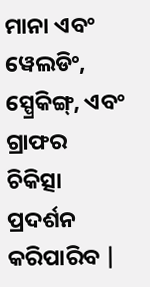ମାନା ଏବଂ ୱେଲଡିଂ, ସ୍ପ୍ରେକିଙ୍ଗ୍, ଏବଂ ଗ୍ରାଫର ଚିକିତ୍ସା ପ୍ରଦର୍ଶନ କରିପାରିବ |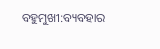ବହୁମୁଖୀ:ବ୍ୟବହାର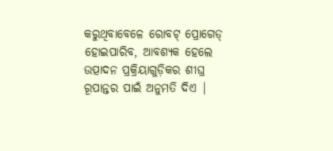କରୁଥିବାବେଳେ ରୋବଟ୍ ପ୍ରୋଗେଡ୍ ହୋଇପାରିବ, ଆବଶ୍ୟକ ହେଲେ ଉତ୍ପାଦନ ପ୍ରକ୍ରିୟାଗୁଡ଼ିକର ଶୀଘ୍ର ରୂପାନ୍ତର ପାଇଁ ଅନୁମତି ଦିଏ |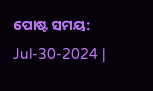ପୋଷ୍ଟ ସମୟ: Jul-30-2024 |